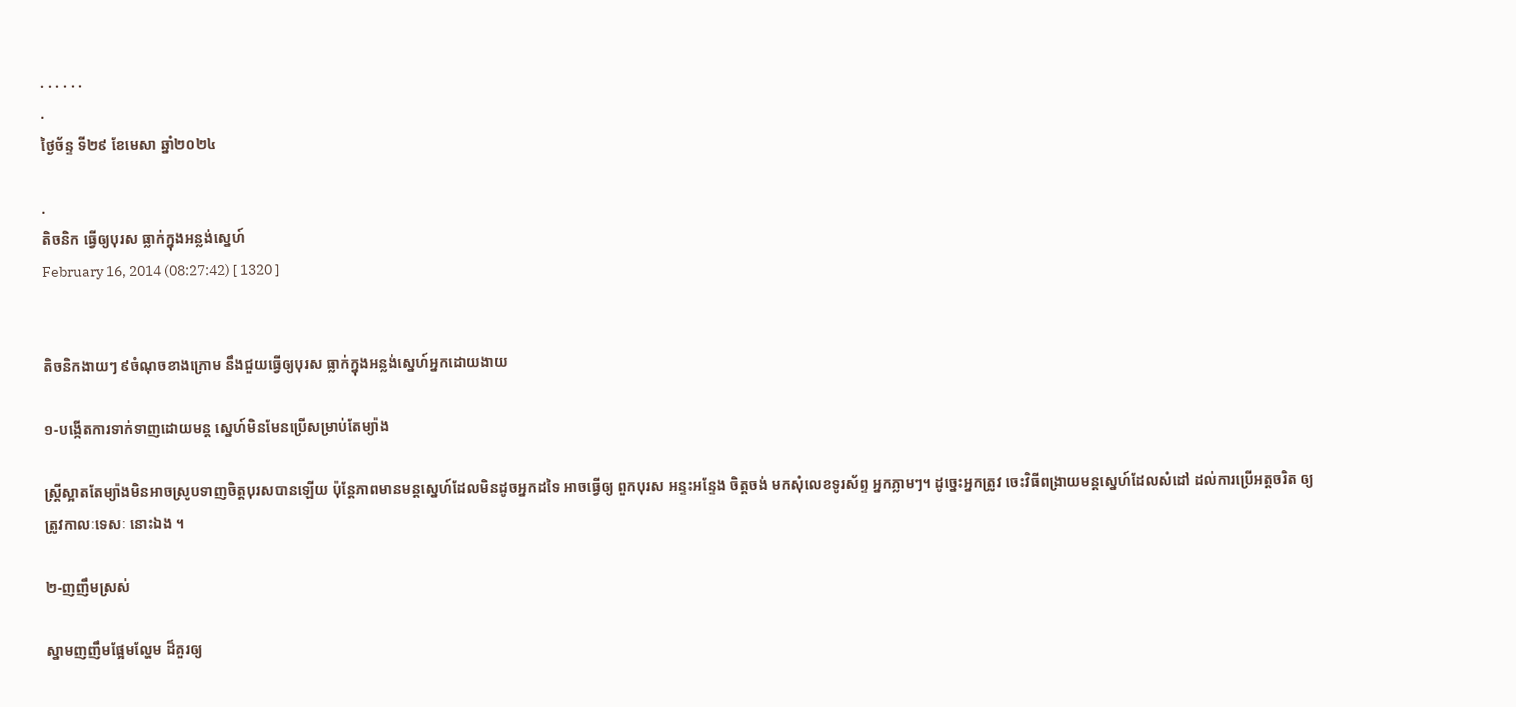. . . . . .
.
ថ្ងៃច័ន្ទ ទី២៩ ខែមេសា ឆ្នាំ២០២៤

.
តិចនិក ធ្វើឲ្យបុរស ធ្លាក់ក្នុងអន្លង់ស្នេហ៍
February 16, 2014 (08:27:42) [ 1320 ]


តិចនិកងាយៗ ៩ចំណុចខាងក្រោម នឹងជួយធ្វើឲ្យបុរស ធ្លាក់ក្នុងអន្លង់ស្នេហ៍អ្នកដោយងាយ

១-បង្កើតការទាក់ទាញដោយមន្ត ស្នេហ៍មិនមែនប្រើសម្រាប់តែម្យ៉ាង

ស្រ្តីស្អាតតែម្យ៉ាងមិនអាចស្រូបទាញចិត្តបុរសបានឡើយ ប៉ុន្តែភាពមានមន្តស្នេហ៍ដែលមិនដូចអ្នកដទៃ អាចធ្វើឲ្យ ពួកបុរស អន្ទះអន្ទែង ចិត្តចង់ មកសុំលេខទូរស័ព្ទ អ្នកភ្លាមៗ។ ដូច្នេះអ្នកត្រូវ ចេះវិធីពង្រាយមន្តស្នេហ៍ដែលសំដៅ ដល់ការប្រើអត្តចរិត ឲ្យត្រូវកាលៈទេសៈ នោះឯង ។

២-ញញឹមស្រស់

ស្នាមញញឹមផ្អែមល្ហែម ដ៏គួរឲ្យ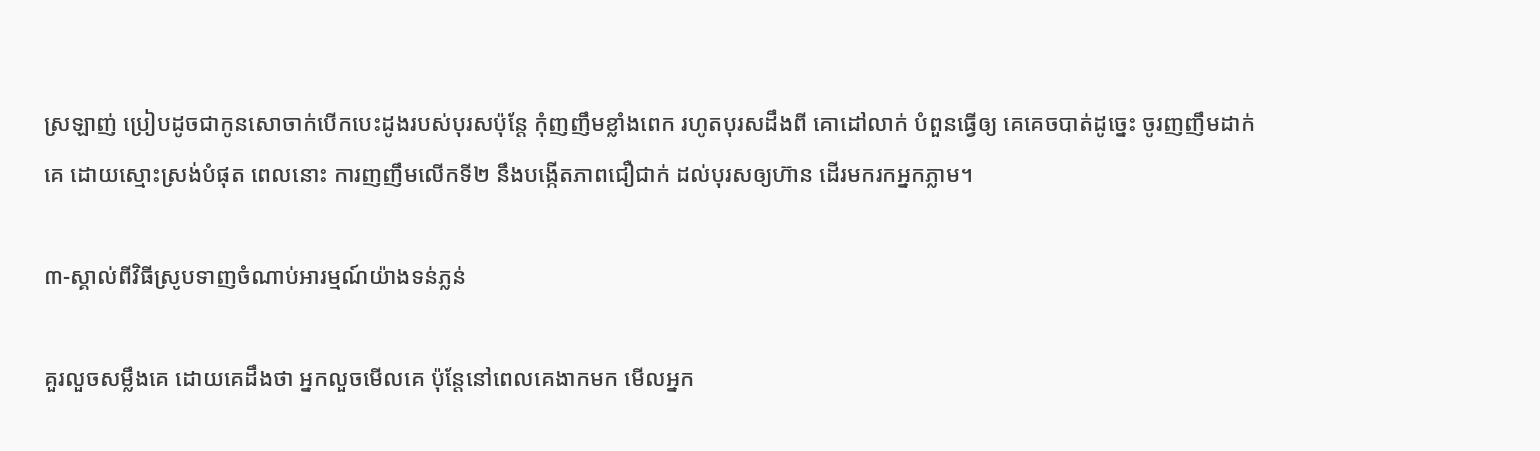ស្រឡាញ់ ប្រៀបដូចជាកូនសោចាក់បើកបេះដូងរបស់បុរសប៉ុន្តែ កុំញញឹមខ្លាំងពេក រហូតបុរសដឹងពី គោដៅលាក់ បំពួនធ្វើឲ្យ គេគេចបាត់ដូច្នេះ ចូរញញឹមដាក់គេ ដោយស្មោះស្រង់បំផុត ពេលនោះ ការញញឹមលើកទី២ នឹងបង្កើតភាពជឿជាក់ ដល់បុរសឲ្យហ៊ាន ដើរមករកអ្នកភ្លាម។

៣-ស្គាល់ពីវិធីស្រូបទាញចំណាប់អារម្មណ៍យ៉ាងទន់ភ្លន់

គួរលួចសម្លឹងគេ ដោយគេដឹងថា អ្នកលួចមើលគេ ប៉ុន្តែនៅពេលគេងាកមក មើលអ្នក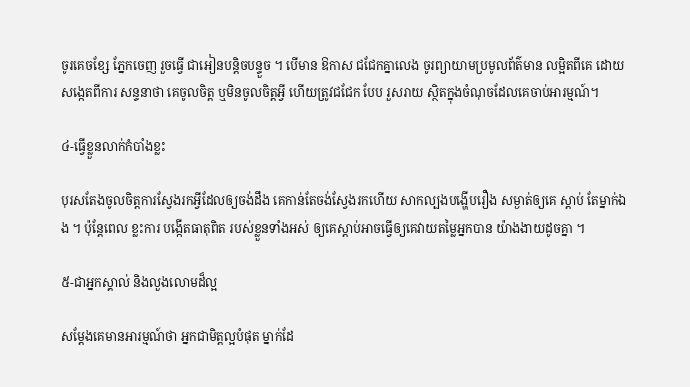ចូរគេចខ្សែ ភ្នែកចេញ រួចធ្វើ ជាអៀនបន្តិចបន្ទួច ។ បើមាន ឱកាស ជជែកគ្នាលេង ចូរព្យាយាមប្រមូលព័ត៌មាន លម្អិតពីគេ ដោយសង្កេតពីការ សន្ទនាថា គេចូលចិត្ត ឬមិនចូលចិត្តអ្វី ហើយត្រូវជជែក បែប រួសរាយ ស្ថិតក្នុងចំណុចដែលគេចាប់អារម្មណ៍។

៤-ធ្វើខ្លួនលាក់កំបាំងខ្លះ

បុរសតែងចូលចិត្តការស្វែងរកអ្វីដែលឲ្យចង់ដឹង គេកាន់តែចង់ស្វែងរកហើយ សាកល្បងបង្ហើបរឿង សម្ងាត់ឲ្យគេ ស្តាប់ តែម្នាក់ឯង ។ ប៉ុន្តែពេល ខ្លះការ បង្កើតធាតុពិត របស់ខ្លួនទាំងអស់ ឲ្យគេស្តាប់អាចធ្វើឲ្យគេវាយតម្លៃអ្នកបាន យ៉ាងងាយដូចគ្នា ។

៥-ជាអ្នកស្គាល់ និងលួងលោមដ៏ល្អ

សម្តែងគេមានអារម្មណ៍ថា អ្នកជាមិត្តល្អបំផុត ម្នាក់ដែ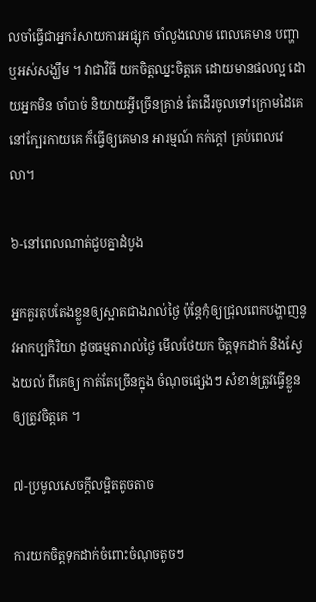លចាំធ្វើជាអ្នករំសាយការអផ្សុក ចាំលួងលោម ពេលគេមាន បញ្ហា ឬអស់សង្ឃឹម ។ វាជាវិធី យកចិត្តឈ្នះចិត្តគេ ដោយមានផលល្អ ដោយអ្នកមិន ចាំបាច់ និយាយអ្វីច្រើនគ្រាន់ តែដើរចូលទៅក្រោមដៃគេ នៅក្បែរកាយគេ ក៏ធ្វើឲ្យគេមាន អារម្មណ៍ កក់ក្តៅ គ្រប់ពេលវេលា។

៦-នៅពេលណាត់ជួបគ្នាដំបូង

អ្នកគួរតុបតែងខ្លួនឲ្យស្អាតជាងរាល់ថ្ងៃ ប៉ុន្តែកុំឲ្យជ្រុលពេកបង្ហាញនូវអាកប្បកិរិយា ដូចធម្មតារាល់ថ្ងៃ មើលថែយក ចិត្តទុកដាក់ និងស្វែងយល់ ពីគេឲ្យ កាត់តែច្រើនក្នុង ចំណុចផ្សេងៗ សំខាន់ត្រូវធ្វើខ្លួន ឲ្យត្រូវចិត្តគេ ។

៧-ប្រមូលសេចក្តីលម្អិតតូចតាច

ការយកចិត្តទុកដាក់ចំពោះចំណុចតូចៗ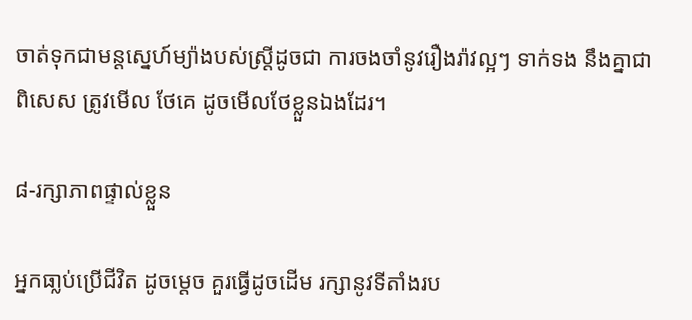ចាត់ទុកជាមន្តស្នេហ៍ម្យ៉ាងបស់ស្ត្រីដូចជា ការចងចាំនូវរឿងរ៉ាវល្អៗ ទាក់ទង នឹងគ្នាជាពិសេស ត្រូវមើល ថែគេ ដូចមើលថែខ្លួនឯងដែរ។

៨-រក្សាភាពផ្ទាល់ខ្លួន

អ្នកធា្លប់ប្រើជីវិត ដូចម្តេច គួរធ្វើដូចដើម រក្សានូវទីតាំងរប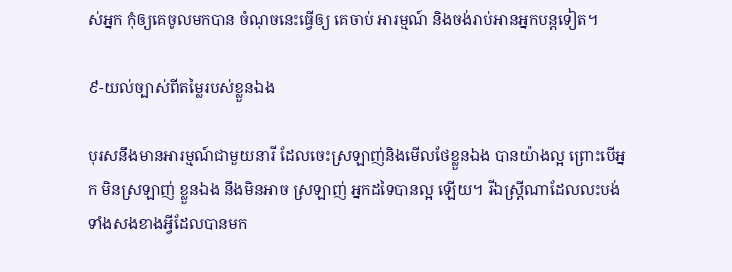ស់អ្នក កុំឲ្យគេចូលមកបាន ចំណុចនេះធ្វើឲ្យ គេចាប់ អារម្មណ៍ និងចង់រាប់អានអ្នកបន្តទៀត។

៩-យល់ច្បាស់ពីតម្លៃរបស់ខ្លួនឯង

បុរសនឹងមានអារម្មណ៍ជាមួយនារី ដែលចេះស្រឡាញ់និងមើលថែខ្លួនឯង បានយ៉ាងល្អ ព្រោះបើអ្នក មិនស្រឡាញ់ ខ្លួនឯង នឹងមិនអាច ស្រឡាញ់ អ្នកដទៃបានល្អ ឡើយ។ រីឯស្ត្រីណាដែលលះបង់ទាំងសងខាងអ្វីដែលបានមក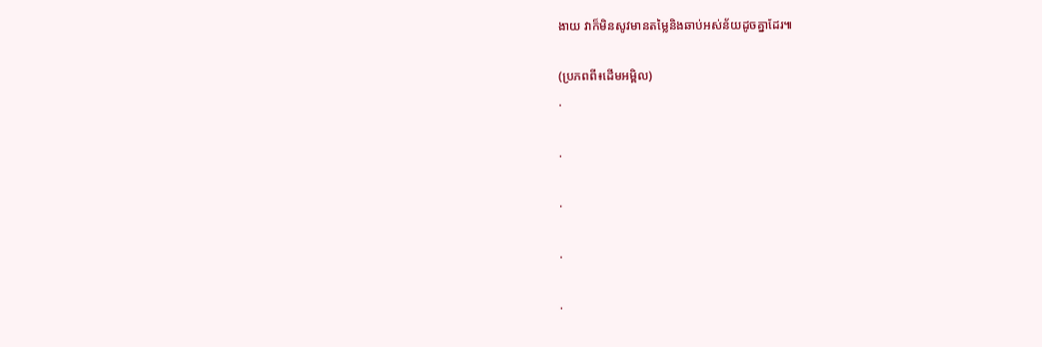ងាយ វាក៏មិនសូវមានតម្លៃនិងឆាប់អស់ន័យដូចគ្នាដែរ៕

(ប្រភពពី៖ដើមអម្ពិល)
.

.

.

.

.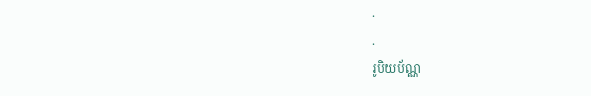.
.
រូបិយប័ណ្ណ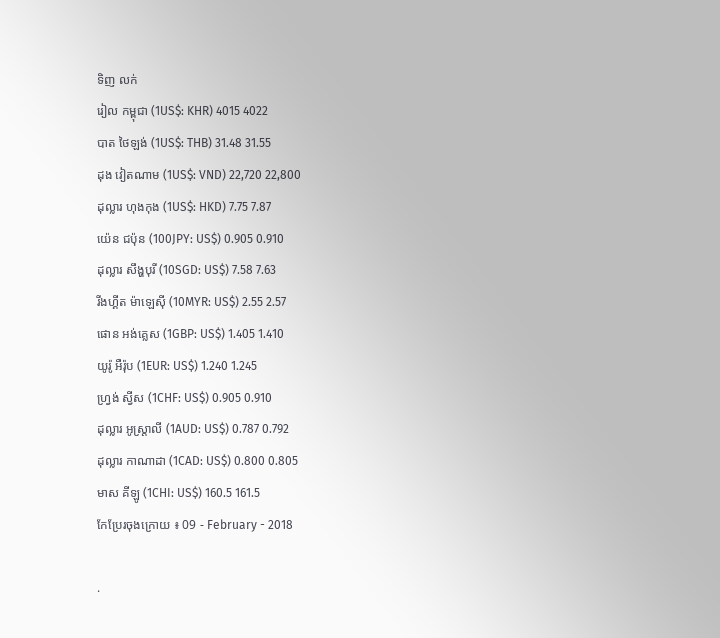ទិញ លក់
រៀល កម្ពុជា (1US$: KHR) 4015 4022
បាត ថៃឡង់ (1US$: THB) 31.48 31.55
ដុង វៀតណាម (1US$: VND) 22,720 22,800
ដុល្លារ ហុងកុង (1US$: HKD) 7.75 7.87
យ៉េន ជប៉ុន (100JPY: US$) 0.905 0.910
ដុល្លារ សឹង្ហបុរី (10SGD: US$) 7.58 7.63
រីងហ្គីត ម៉ាឡេស៊ី (10MYR: US$) 2.55 2.57
ផោន អង់គ្លេស (1GBP: US$) 1.405 1.410
យូរ៉ូ អឺរ៉ុប (1EUR: US$) 1.240 1.245
ហ្វ្រង់ ស្វីស (1CHF: US$) 0.905 0.910
ដុល្លារ អូស្ត្រាលី (1AUD: US$) 0.787 0.792
ដុល្លារ កាណាដា (1CAD: US$) 0.800 0.805
មាស គីឡូ (1CHI: US$) 160.5 161.5
កែប្រែរចុងក្រោយ ៖ 09 - February - 2018

.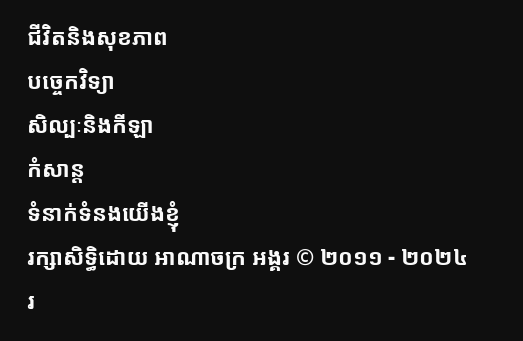ជីវិតនិងសុខភាព
បច្ចេកវិទ្យា
សិល្បៈនិងកីឡា
កំសាន្ត
ទំនាក់ទំនងយើងខ្ញុំ
រក្សាសិទ្ធិដោយ អាណាចក្រ អង្គរ © ២០១១ - ២០២៤
រ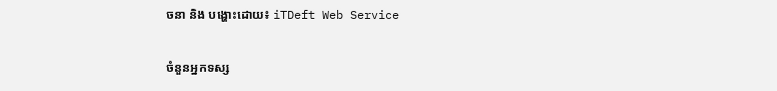ចនា និង បង្ហោះដោយ៖ iTDeft Web Service

ចំនួនអ្នកទស្ស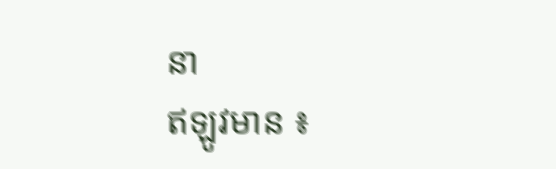នា
ឥឡូវមាន ៖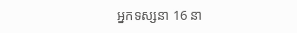អ្នកទស្សនា 16 នា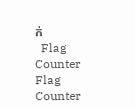ក់
  Flag Counter
Flag Counter